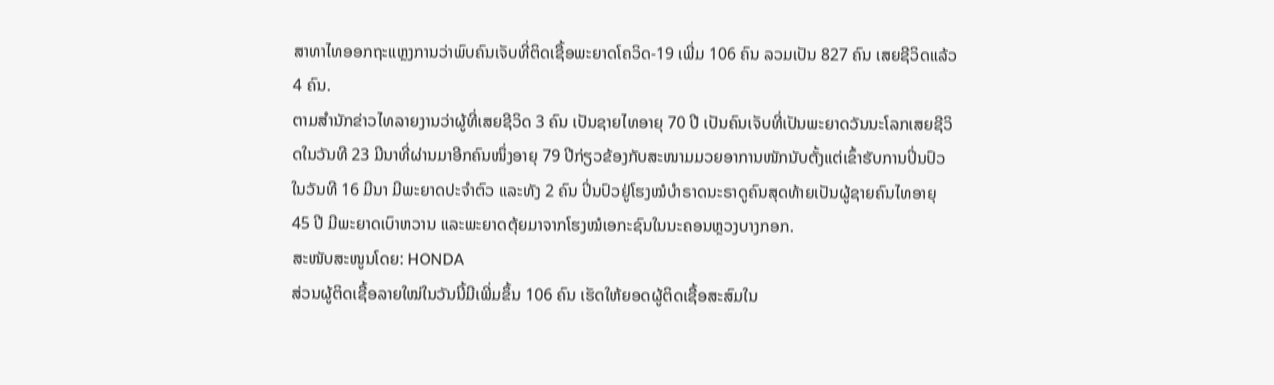ສາທາໄທອອກຖະແຫຼງການວ່າພົບຄົນເຈັບທີ່ຕິດເຊື້ອພະຍາດໂຄວິດ-19 ເພີ່ມ 106 ຄົນ ລວມເປັນ 827 ຄົນ ເສຍຊີວິດແລ້ວ 4 ຄົນ.
ຕາມສຳນັກຂ່າວໄທລາຍງານວ່າຜູ້ທີ່ເສຍຊີວິດ 3 ຄົນ ເປັນຊາຍໄທອາຍຸ 70 ປີ ເປັນຄົນເຈັບທີ່ເປັນພະຍາດວັນນະໂລກເສຍຊີວິດໃນວັນທີ 23 ມີນາທີ່ຜ່ານມາອີກຄົນໜຶ່ງອາຍຸ 79 ປີກ່ຽວຂ້ອງກັບສະໜາມມວຍອາການໜັກນັບຕັ້ງແຕ່ເຂົ້າຮັບການປິ່ນປົວໃນວັນທີ 16 ມີນາ ມີພະຍາດປະຈຳຕົວ ແລະທັງ 2 ຄົນ ປິ່ນປົວຢູ່ໂຮງໝໍບໍາຣາດນະຣາດູຄົນສຸດທ້າຍເປັນຜູ້ຊາຍຄົນໄທອາຍຸ 45 ປີ ມີພະຍາດເບົາຫວານ ແລະພະຍາດຕຸ້ຍມາຈາກໂຮງໝໍເອກະຊົນໃນນະຄອນຫຼວງບາງກອກ.
ສະໜັບສະໜູນໂດຍ: HONDA
ສ່ວນຜູ້ຕິດເຊື້ອລາຍໃໝ່ໃນວັນນີ້ມີເພີ່ມຂຶ້ນ 106 ຄົນ ເຮັດໃຫ້ຍອດຜູ້ຕິດເຊື້ອສະສົມໃນ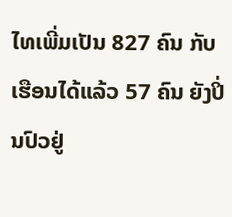ໄທເພີ່ມເປັນ 827 ຄົນ ກັບເຮືອນໄດ້ແລ້ວ 57 ຄົນ ຍັງປິ່ນປົວຢູ່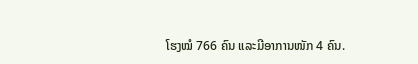ໂຮງໝໍ 766 ຄົນ ແລະມີອາການໜັກ 4 ຄົນ.